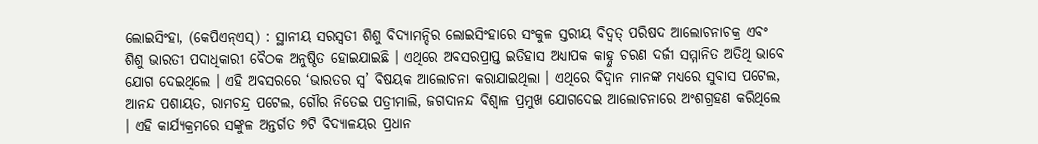ଲୋଇସିଂହା, (କେପିଏନ୍ଏସ୍) : ସ୍ଥାନୀୟ ସରସ୍ୱତୀ ଶିଶୁ ବିଦ୍ୟାମନ୍ଦିର ଲୋଇସିଂହାରେ ସଂକୁଳ ସ୍ତରୀୟ ବିଦ୍ୱତ୍ ପରିଷଦ ଆଲୋଚନାଚକ୍ର ଏବଂ ଶିଶୁ ଭାରତୀ ପଦାଧିକାରୀ ବୈଠକ ଅନୁଷ୍ଠିତ ହୋଇଯାଇଛି । ଏଥିରେ ଅବସରପ୍ରାପ୍ତ ଇତିହାସ ଅଧ୍ୟାପକ କାହ୍ନୁ ଚରଣ ଦର୍ଜୀ ସମ୍ମାନିତ ଅତିଥି ଭାବେ ଯୋଗ ଦେଇଥିଲେ । ଏହି ଅବସରରେ ‘ଭାରତର ସ୍ଵ’ ବିଷୟକ ଆଲୋଚନା କରାଯାଇଥିଲା । ଏଥିରେ ବିଦ୍ୱାନ ମାନଙ୍କ ମଧ୍ୟରେ ସୁବାସ ପଟେଲ, ଆନନ୍ଦ ପଶାୟତ, ରାମଚନ୍ଦ୍ର ପଟେଲ, ଗୌର ନିତେଇ ପତ୍ରୀମାଲି, ଜଗଦାନନ୍ଦ ବିଶ୍ଵାଳ ପ୍ରମୁଖ ଯୋଗଦେଇ ଆଲୋଚନାରେ ଅଂଶଗ୍ରହଣ କରିଥିଲେ । ଏହି କାର୍ଯ୍ୟକ୍ରମରେ ସଙ୍କୁଳ ଅନ୍ତର୍ଗତ ୭ଟି ବିଦ୍ୟାଳୟର ପ୍ରଧାନ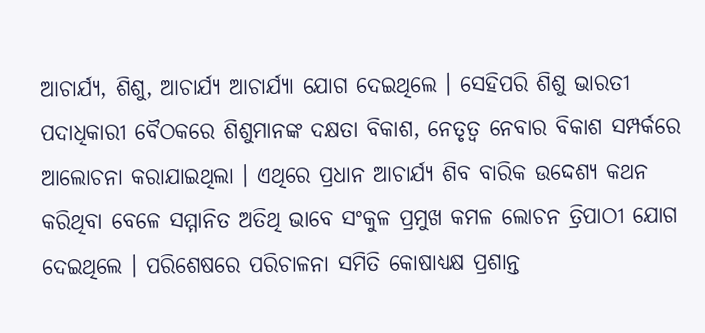ଆଚାର୍ଯ୍ୟ, ଶିଶୁ, ଆଚାର୍ଯ୍ୟ ଆଚାର୍ଯ୍ୟା ଯୋଗ ଦେଇଥିଲେ । ସେହିପରି ଶିଶୁ ଭାରତୀ ପଦାଧିକାରୀ ବୈଠକରେ ଶିଶୁମାନଙ୍କ ଦକ୍ଷତା ବିକାଶ, ନେତୃତ୍ୱ ନେବାର ବିକାଶ ସମ୍ପର୍କରେ ଆଲୋଚନା କରାଯାଇଥିଲା । ଏଥିରେ ପ୍ରଧାନ ଆଚାର୍ଯ୍ୟ ଶିବ ବାରିକ ଉଦ୍ଦେଶ୍ୟ କଥନ କରିଥିବା ବେଳେ ସମ୍ମାନିତ ଅତିଥି ଭାବେ ସଂକୁଳ ପ୍ରମୁଖ କମଳ ଲୋଚନ ତ୍ରିପାଠୀ ଯୋଗ ଦେଇଥିଲେ । ପରିଶେଷରେ ପରିଚାଳନା ସମିତି କୋଷାଧ୍ୟକ୍ଷ ପ୍ରଶାନ୍ତ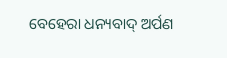ବେହେରା ଧନ୍ୟବାଦ୍ ଅର୍ପଣ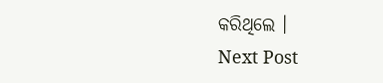କରିଥିଲେ ।
Next Post